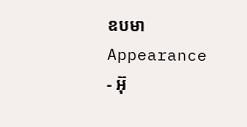ឧបមា
Appearance
- អ៊ុ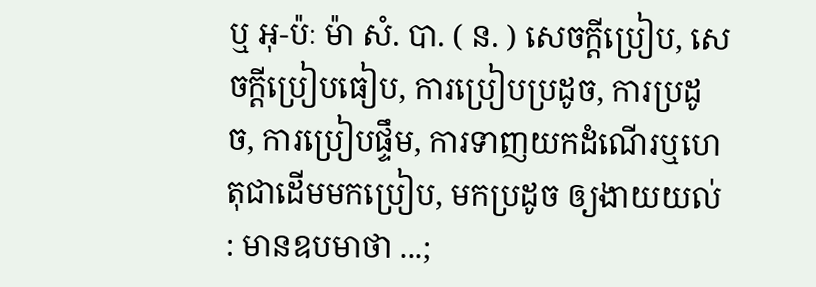ឬ អុ-ប៉ៈ ម៉ា សំ. បា. ( ន. ) សេចក្ដីប្រៀប, សេចក្ដីប្រៀបធៀប, ការប្រៀបប្រដូច, ការប្រដូច, ការប្រៀបផ្ទឹម, ការទាញយកដំណើរឬហេតុជាដើមមកប្រៀប, មកប្រដូច ឲ្យងាយយល់ : មានឧបមាថា ...;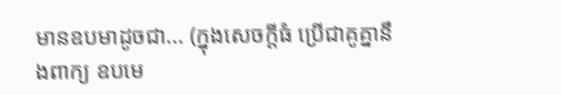មានឧបមាដូចជា... (ក្នុងសេចក្ដីធំ ប្រើជាគូគ្នានឹងពាក្យ ឧបមេ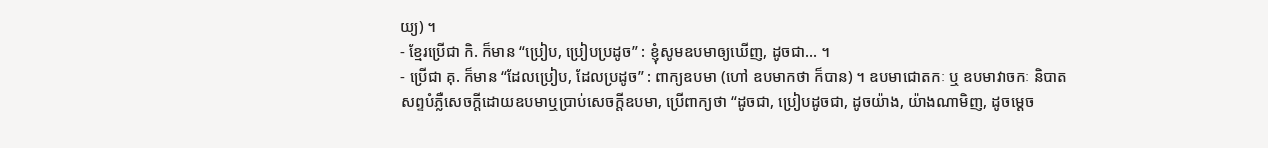យ្យ) ។
- ខ្មែរប្រើជា កិ. ក៏មាន “ប្រៀប, ប្រៀបប្រដូច” : ខ្ញុំសូមឧបមាឲ្យឃើញ, ដូចជា... ។
- ប្រើជា គុ. ក៏មាន “ដែលប្រៀប, ដែលប្រដូច” : ពាក្យឧបមា (ហៅ ឧបមាកថា ក៏បាន) ។ ឧបមាជោតកៈ ឬ ឧបមាវាចកៈ និបាតសព្ទបំភ្លឺសេចក្ដីដោយឧបមាឬប្រាប់សេចក្ដីឧបមា, ប្រើពាក្យថា “ដូចជា, ប្រៀបដូចជា, ដូចយ៉ាង, យ៉ាងណាមិញ, ដូចម្ដេច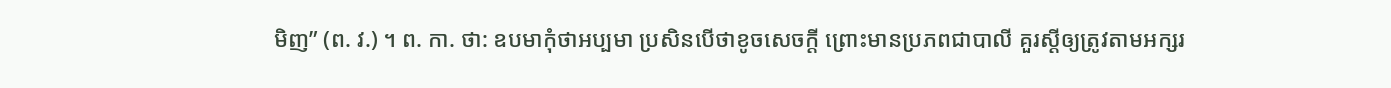មិញ” (ព. វ.) ។ ព. កា. ថា: ឧបមាកុំថាអប្បមា ប្រសិនបើថាខូចសេចក្ដី ព្រោះមានប្រភពជាបាលី គួរស្ដីឲ្យត្រូវតាមអក្សរ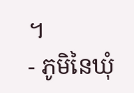។
- ភូមិនៃឃុំ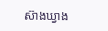ស៊ាងឃ្វាង